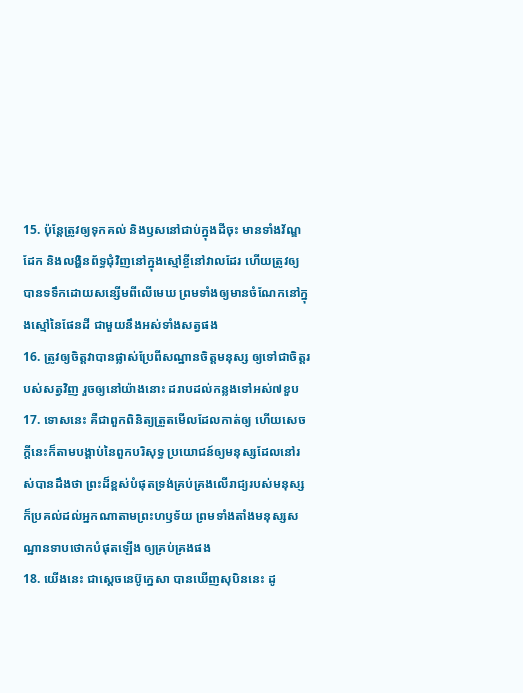15. ប៉ុន្តែត្រូវឲ្យទុកគល់ និងឫសនៅជាប់ក្នុងដីចុះ មានទាំងវ័ណ្ឌដែក និងលង្ហិនព័ទ្ធជុំវិញនៅក្នុងស្មៅខ្ចីនៅវាលដែរ ហើយត្រូវឲ្យបានទទឹកដោយសន្សើមពីលើមេឃ ព្រមទាំងឲ្យមានចំណែកនៅក្នុងស្មៅនៃផែនដី ជាមួយនឹងអស់ទាំងសត្វផង
16. ត្រូវឲ្យចិត្តវាបានផ្លាស់ប្រែពីសណ្ឋានចិត្តមនុស្ស ឲ្យទៅជាចិត្តរបស់សត្វវិញ រួចឲ្យនៅយ៉ាងនោះ ដរាបដល់កន្លងទៅអស់៧ខួប
17. ទោសនេះ គឺជាពួកពិនិត្យត្រួតមើលដែលកាត់ឲ្យ ហើយសេចក្ដីនេះក៏តាមបង្គាប់នៃពួកបរិសុទ្ធ ប្រយោជន៍ឲ្យមនុស្សដែលនៅរស់បានដឹងថា ព្រះដ៏ខ្ពស់បំផុតទ្រង់គ្រប់គ្រងលើរាជ្យរបស់មនុស្ស ក៏ប្រគល់ដល់អ្នកណាតាមព្រះហឫទ័យ ព្រមទាំងតាំងមនុស្សសណ្ឋានទាបថោកបំផុតឡើង ឲ្យគ្រប់គ្រងផង
18. យើងនេះ ជាស្តេចនេប៊ូក្នេសា បានឃើញសុបិននេះ ដូ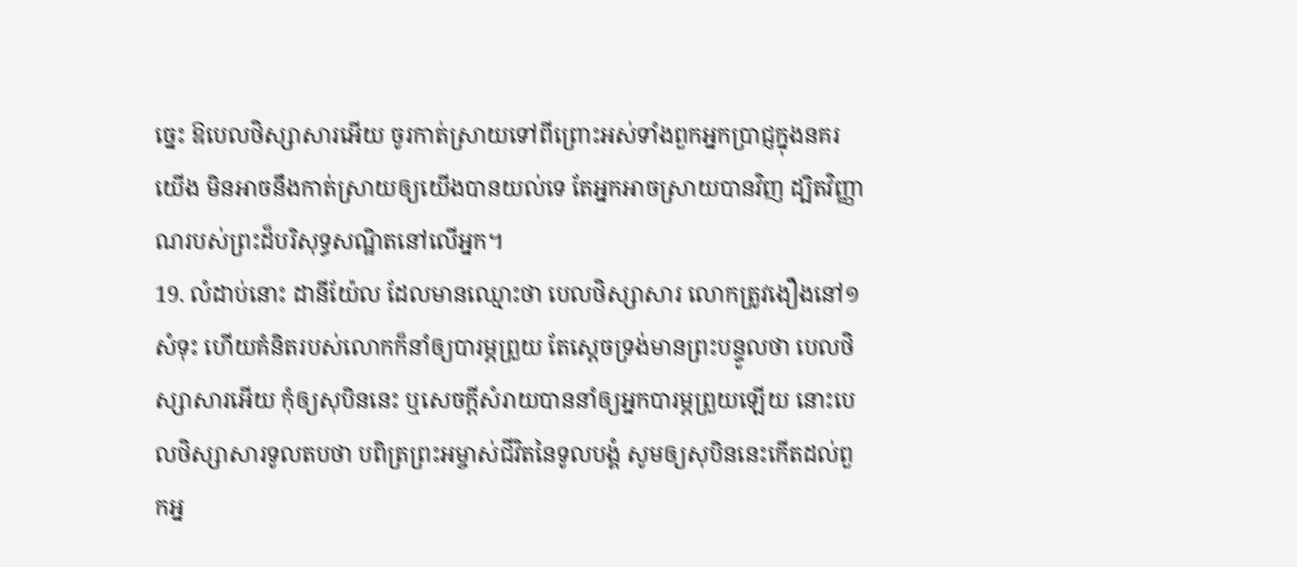ច្នេះ ឱបេលថិស្សាសារអើយ ចូរកាត់ស្រាយទៅពីព្រោះអស់ទាំងពួកអ្នកប្រាជ្ញក្នុងនគរយើង មិនអាចនឹងកាត់ស្រាយឲ្យយើងបានយល់ទេ តែអ្នកអាចស្រាយបានវិញ ដ្បិតវិញ្ញាណរបស់ព្រះដ៏បរិសុទ្ធសណ្ឋិតនៅលើអ្នក។
19. លំដាប់នោះ ដានីយ៉ែល ដែលមានឈ្មោះថា បេលថិស្សាសារ លោកត្រូវងឿងនៅ១សំទុះ ហើយគំនិតរបស់លោកក៏នាំឲ្យបារម្ភព្រួយ តែស្តេចទ្រង់មានព្រះបន្ទូលថា បេលថិស្សាសារអើយ កុំឲ្យសុបិននេះ ឬសេចក្ដីសំរាយបាននាំឲ្យអ្នកបារម្ភព្រួយឡើយ នោះបេលថិស្សាសារទូលតបថា បពិត្រព្រះអម្ចាស់ជីវិតនៃទូលបង្គំ សូមឲ្យសុបិននេះកើតដល់ពួកអ្ន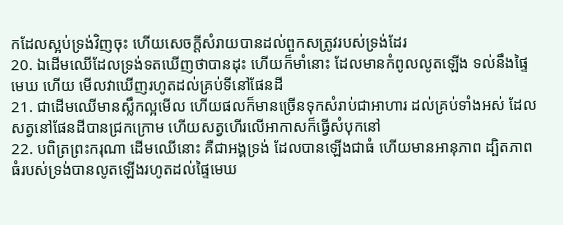កដែលស្អប់ទ្រង់វិញចុះ ហើយសេចក្ដីសំរាយបានដល់ពួកសត្រូវរបស់ទ្រង់ដែរ
20. ឯដើមឈើដែលទ្រង់ទតឃើញថាបានដុះ ហើយក៏មាំនោះ ដែលមានកំពូលលូតឡើង ទល់នឹងផ្ទៃមេឃ ហើយ មើលវាឃើញរហូតដល់គ្រប់ទីនៅផែនដី
21. ជាដើមឈើមានស្លឹកល្អមើល ហើយផលក៏មានច្រើនទុកសំរាប់ជាអាហារ ដល់គ្រប់ទាំងអស់ ដែលសត្វនៅផែនដីបានជ្រកក្រោម ហើយសត្វហើរលើអាកាសក៏ធ្វើសំបុកនៅ
22. បពិត្រព្រះករុណា ដើមឈើនោះ គឺជាអង្គទ្រង់ ដែលបានឡើងជាធំ ហើយមានអានុភាព ដ្បិតភាពធំរបស់ទ្រង់បានលូតឡើងរហូតដល់ផ្ទៃមេឃ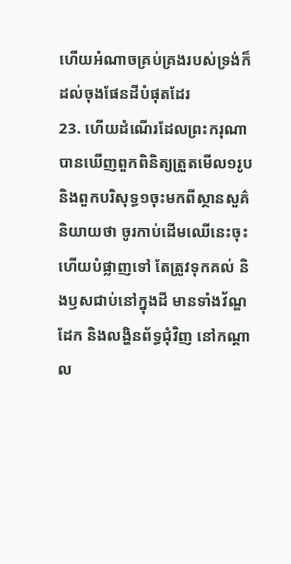ហើយអំណាចគ្រប់គ្រងរបស់ទ្រង់ក៏ដល់ចុងផែនដីបំផុតដែរ
23. ហើយដំណើរដែលព្រះករុណាបានឃើញពួកពិនិត្យត្រួតមើល១រូប និងពួកបរិសុទ្ធ១ចុះមកពីស្ថានសួគ៌និយាយថា ចូរកាប់ដើមឈើនេះចុះ ហើយបំផ្លាញទៅ តែត្រូវទុកគល់ និងឫសជាប់នៅក្នុងដី មានទាំងវ័ណ្ឌដែក និងលង្ហិនព័ទ្ធជុំវិញ នៅកណ្តាល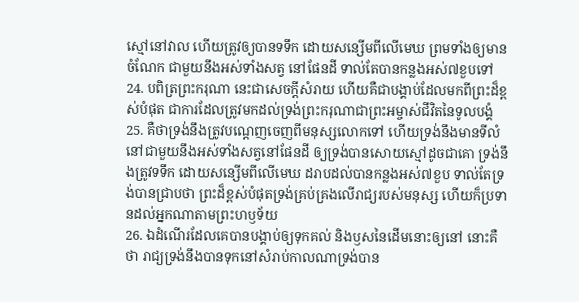ស្មៅនៅវាល ហើយត្រូវឲ្យបានទទឹក ដោយសន្សើមពីលើមេឃ ព្រមទាំងឲ្យមានចំណែក ជាមួយនឹងអស់ទាំងសត្វ នៅផែនដី ទាល់តែបានកន្លងអស់៧ខួបទៅ
24. បពិត្រព្រះករុណា នេះជាសេចក្ដីសំរាយ ហើយគឺជាបង្គាប់ដែលមកពីព្រះដ៏ខ្ពស់បំផុត ជាការដែលត្រូវមកដល់ទ្រង់ព្រះករុណាជាព្រះអម្ចាស់ជីវិតនៃទូលបង្គំ
25. គឺថាទ្រង់នឹងត្រូវបណ្តេញចេញពីមនុស្សលោកទៅ ហើយទ្រង់នឹងមានទីលំនៅជាមួយនឹងអស់ទាំងសត្វនៅផែនដី ឲ្យទ្រង់បានសោយស្មៅដូចជាគោ ទ្រង់នឹងត្រូវទទឹក ដោយសន្សើមពីលើមេឃ ដរាបដល់បានកន្លងអស់៧ខួប ទាល់តែទ្រង់បានជ្រាបថា ព្រះដ៏ខ្ពស់បំផុតទ្រង់គ្រប់គ្រងលើរាជ្យរបស់មនុស្ស ហើយក៏ប្រទានដល់អ្នកណាតាមព្រះហឫទ័យ
26. ឯដំណើរដែលគេបានបង្គាប់ឲ្យទុកគល់ និងឫសនៃដើមនោះឲ្យនៅ នោះគឺថា រាជ្យទ្រង់នឹងបានទុកនៅសំរាប់កាលណាទ្រង់បាន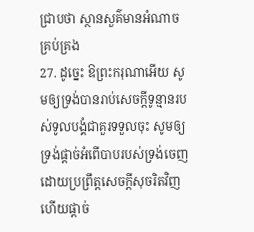ជ្រាបថា ស្ថានសួគ៌មានអំណាចគ្រប់គ្រង
27. ដូច្នេះ ឱព្រះករុណាអើយ សូមឲ្យទ្រង់បានរាប់សេចក្ដីទូន្មានរបស់ទូលបង្គំជាគួរទទួលចុះ សូមឲ្យទ្រង់ផ្តាច់អំពើបាបរបស់ទ្រង់ចេញ ដោយប្រព្រឹត្តសេចក្ដីសុចរិតវិញ ហើយផ្តាច់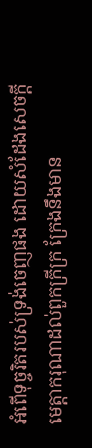អំពើទុច្ចរិតរបស់ទ្រង់ចេញផង ដោយសំដែងសេចក្ដីមេត្តាករុណាដល់ពួកក្រីក្រ ក្រែងនឹងមាន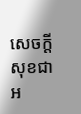សេចក្ដីសុខជាអ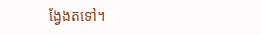ង្វែងតទៅ។